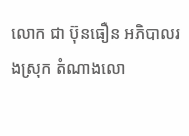លោក ជា ប៊ុនធឿន អភិបាលរងស្រុក តំណាងលោ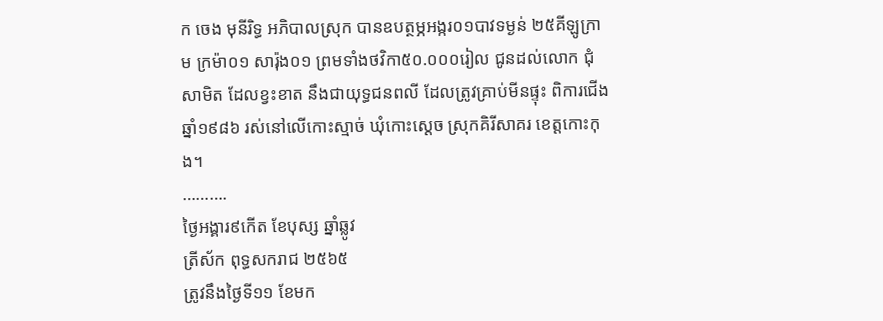ក ចេង មុនីរិទ្ធ អភិបាលស្រុក បានឧបត្ថម្ភអង្ករ០១បាវទម្ងន់ ២៥គីឡូក្រាម ក្រម៉ា០១ សារ៉ុង០១ ព្រមទាំងថវិកា៥០.០០០រៀល ជូនដល់លោក ជុំ សាមិត ដែលខ្វះខាត នឹងជាយុទ្ធជនពលី ដែលត្រូវគ្រាប់មីនផ្ទុះ ពិការជើងឆ្នាំ១៩៨៦ រស់នៅលើកោះស្មាច់ ឃុំកោះស្ដេច ស្រុកគិរីសាគរ ខេត្តកោះកុង។
……….
ថ្ងៃអង្គារ៩កើត ខែបុស្ស ឆ្នាំឆ្លូវ
ត្រីស័ក ពុទ្ធសករាជ ២៥៦៥
ត្រូវនឹងថ្ងៃទី១១ ខែមក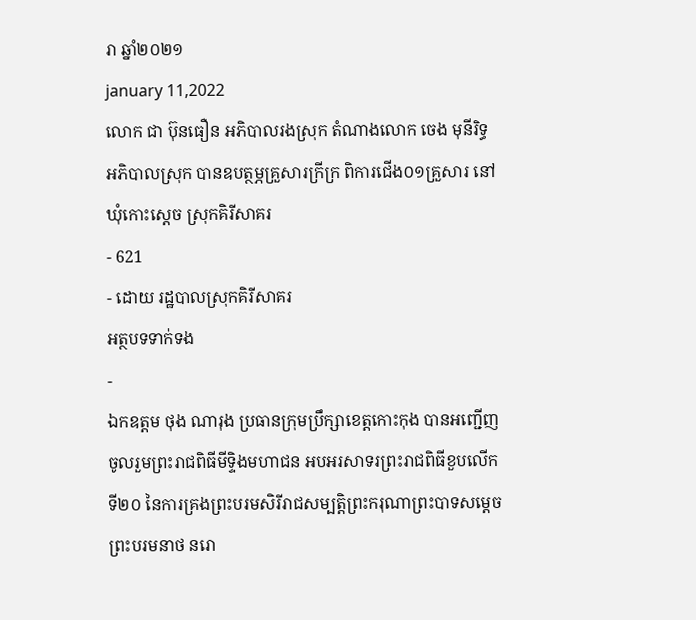រា ឆ្នាំ២០២១
january 11,2022
លោក ជា ប៊ុនធឿន អភិបាលរងស្រុក តំណាងលោក ចេង មុនីរិទ្ធ អភិបាលស្រុក បានឧបត្ថម្ភគ្រួសារក្រីក្រ ពិការជើង០១គ្រួសារ នៅឃុំកោះស្ដេច ស្រុកគិរីសាគរ
- 621
- ដោយ រដ្ឋបាលស្រុកគិរីសាគរ
អត្ថបទទាក់ទង
-
ឯកឧត្តម ថុង ណារុង ប្រធានក្រុមប្រឹក្សាខេត្តកោះកុង បានអញ្ជើញចូលរួមព្រះរាជពិធីមីទ្ទិងមហាជន អបអរសាទរព្រះរាជពិធីខួបលើកទី២០ នៃការគ្រងព្រះបរមសិរីរាជសម្បត្តិព្រះករុណាព្រះបាទសម្តេចព្រះបរមនាថ នរោ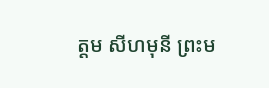ត្តម សីហមុនី ព្រះម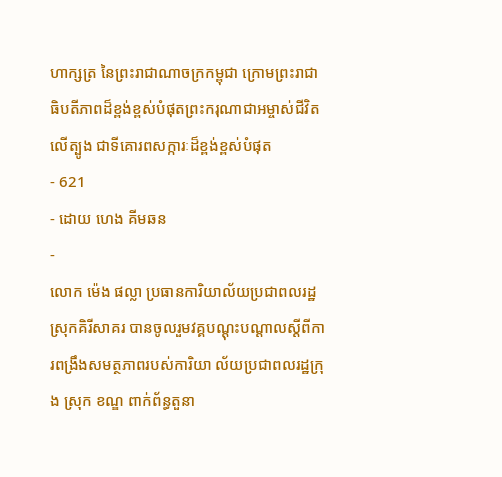ហាក្សត្រ នៃព្រះរាជាណាចក្រកម្ពុជា ក្រោមព្រះរាជាធិបតីភាពដ៏ខ្ពង់ខ្ពស់បំផុតព្រះករុណាជាអម្ចាស់ជីវិតលើត្បូង ជាទីគោរពសក្ការៈដ៏ខ្ពង់ខ្ពស់បំផុត
- 621
- ដោយ ហេង គីមឆន
-
លោក ម៉េង ផល្លា ប្រធានការិយាល័យប្រជាពលរដ្ឋស្រុកគិរីសាគរ បានចូលរួមវគ្គបណ្ដុះបណ្ដាលស្ដីពីការពង្រឹងសមត្ថភាពរបស់ការិយា ល័យប្រជាពលរដ្ឋក្រុង ស្រុក ខណ្ឌ ពាក់ព័ន្ធតួនា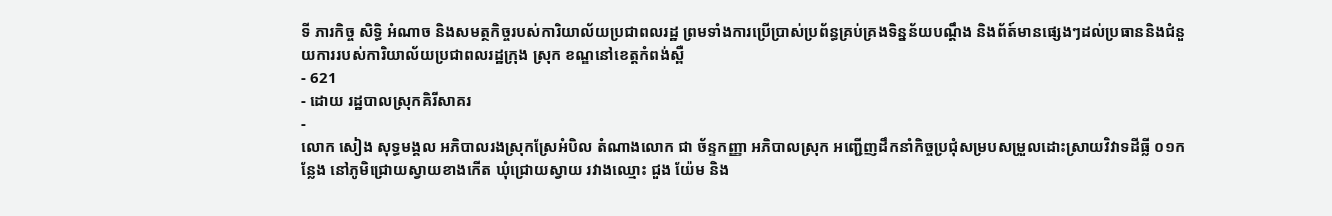ទី ភារកិច្ច សិទ្ធិ អំណាច និងសមត្ថកិច្ចរបស់ការិយាល័យប្រជាពលរដ្ឋ ព្រមទាំងការប្រើប្រាស់ប្រព័ន្ធគ្រប់គ្រងទិន្នន័យបណ្ដឹង និងព័ត៍មានផ្សេងៗដល់ប្រធាននិងជំនួយការរបស់ការិយាល័យប្រជាពលរដ្ឋក្រុង ស្រុក ខណ្ឌនៅខេត្តកំពង់ស្ពឺ
- 621
- ដោយ រដ្ឋបាលស្រុកគិរីសាគរ
-
លោក សៀង សុទ្ធមង្គល អភិបាលរងស្រុកស្រែអំបិល តំណាងលោក ជា ច័ន្ទកញ្ញា អភិបាលស្រុក អញ្ជើញដឹកនាំកិច្ចប្រជុំសម្របសម្រួលដោះស្រាយវិវាទដីធ្លី ០១កន្លែង នៅភូមិជ្រោយស្វាយខាងកើត ឃុំជ្រោយស្វាយ រវាងឈ្មោះ ជួង យ៉ែម និង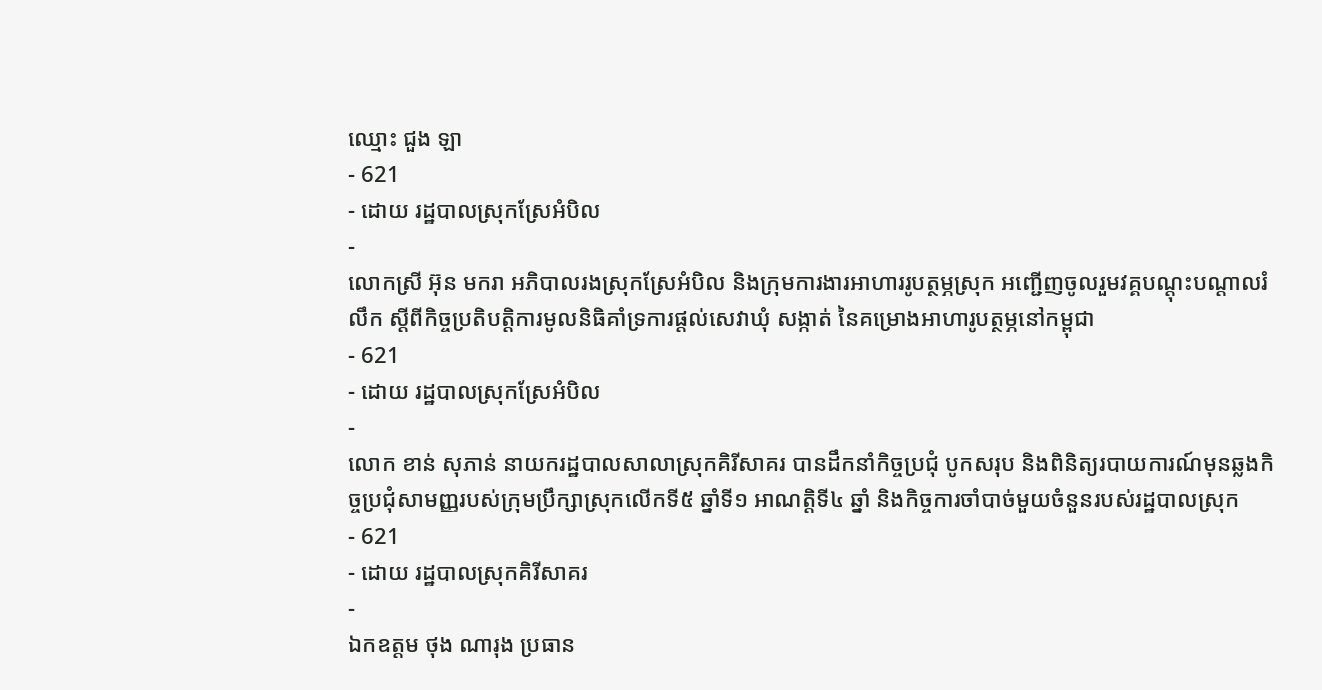ឈ្មោះ ជួង ឡា
- 621
- ដោយ រដ្ឋបាលស្រុកស្រែអំបិល
-
លោកស្រី អ៊ុន មករា អភិបាលរងស្រុកស្រែអំបិល និងក្រុមការងារអាហាររូបត្ថម្ភស្រុក អញ្ជើញចូលរួមវគ្គបណ្តុះបណ្តាលរំលឹក ស្តីពីកិច្ចប្រតិបត្តិការមូលនិធិគាំទ្រការផ្តល់សេវាឃុំ សង្កាត់ នៃគម្រោងអាហារូបត្ថម្ភនៅកម្ពុជា
- 621
- ដោយ រដ្ឋបាលស្រុកស្រែអំបិល
-
លោក ខាន់ សុភាន់ នាយករដ្ឋបាលសាលាស្រុកគិរីសាគរ បានដឹកនាំកិច្ចប្រជុំ បូកសរុប និងពិនិត្យរបាយការណ៍មុនឆ្លងកិច្ចប្រជុំសាមញ្ញរបស់ក្រុមប្រឹក្សាស្រុកលើកទី៥ ឆ្នាំទី១ អាណត្តិទី៤ ឆ្នាំ និងកិច្ចការចាំបាច់មួយចំនួនរបស់រដ្ឋបាលស្រុក
- 621
- ដោយ រដ្ឋបាលស្រុកគិរីសាគរ
-
ឯកឧត្តម ថុង ណារុង ប្រធាន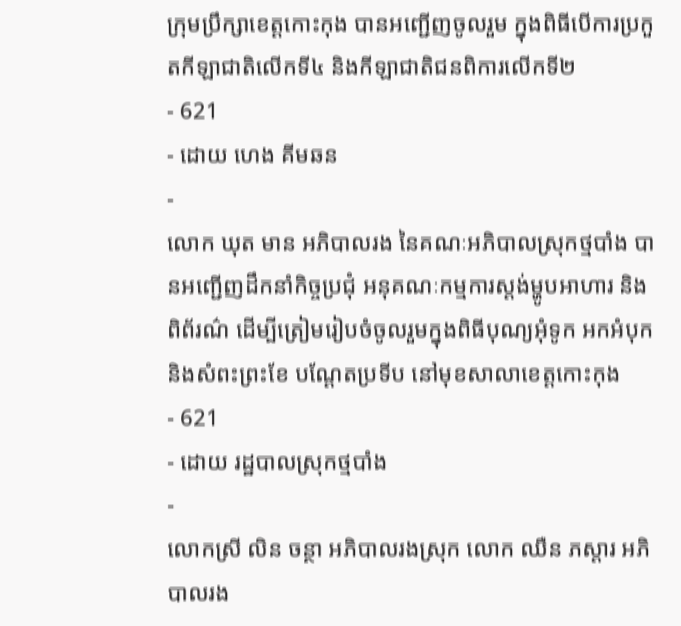ក្រុមប្រឹក្សាខេត្តកោះកុង បានអញ្ជើញចូលរួម ក្នុងពិធីបើការប្រកួតកីឡាជាតិលើកទី៤ និងកីឡាជាតិជនពិការលើកទី២
- 621
- ដោយ ហេង គីមឆន
-
លោក ឃុត មាន អភិបាលរង នៃគណៈអភិបាលស្រុកថ្មបាំង បានអញ្ជើញដឹកនាំកិច្ចប្រជុំ អនុគណៈកម្មការស្ដង់ម្ហូបអាហារ និងពិព័រណ៌ ដើម្បីត្រៀមរៀបចំចូលរួមក្នុងពិធីបុណ្យអុំទូក អកអំបុក និងសំពះព្រះខែ បណ្ដែតប្រទីប នៅមុខសាលាខេត្តកោះកុង
- 621
- ដោយ រដ្ឋបាលស្រុកថ្មបាំង
-
លោកស្រី លិន ចន្ថា អភិបាលរងស្រុក លោក ឈឺន ភស្តារ អភិបាលរង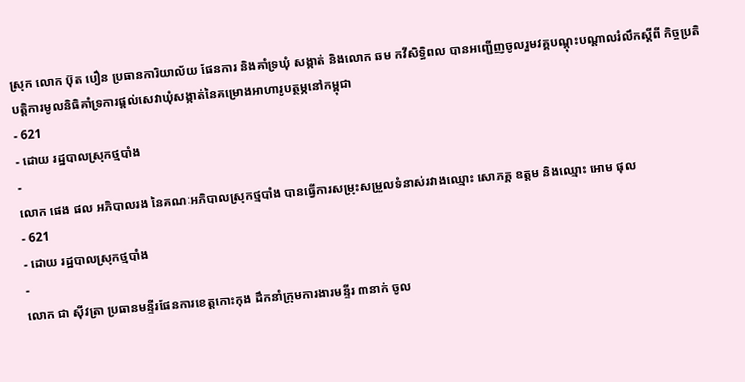ស្រុក លោក ប៊ុត បឿន ប្រធានការិយាល័យ ផែនការ និងគាំទ្រឃុំ សង្កាត់ និងលោក ឆម កវីសិទ្ធិពល បានអញ្ជើញចូលរួមវគ្គបណ្តុះបណ្តាលរំលឹកស្ដីពី កិច្ចប្រតិបត្តិការមូលនិធិគាំទ្រការផ្ដល់សេវាឃុំសង្កាត់នៃគម្រោងអាហារូបត្ថម្ភនៅកម្ពុជា
- 621
- ដោយ រដ្ឋបាលស្រុកថ្មបាំង
-
លោក ផេង ផល អភិបាលរង នៃគណៈអភិបាលស្រុកថ្មបាំង បានធ្វើការសម្រុះសម្រួលទំនាស់រវាងឈ្មោះ សោភគ្គ ឧត្តម និងឈ្មោះ អោម ផុល
- 621
- ដោយ រដ្ឋបាលស្រុកថ្មបាំង
-
លោក ជា សុីវត្រា ប្រធានមន្ទីរផែនការខេត្តកោះកុង ដឹកនាំក្រុមការងារមន្ទីរ ៣នាក់ ចូល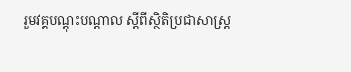រួមវគ្គបណ្តុះបណ្តាល ស្តីពីស្ថិតិប្រជាសាស្រ្ត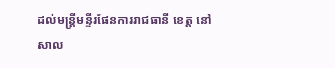ដល់មន្រ្តីមន្ទីរផែនការរាជធានី ខេត្ត នៅសាល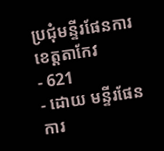ប្រជុំមន្ទីរផែនការខេត្តតាកែវ
- 621
- ដោយ មន្ទីរផែនការ